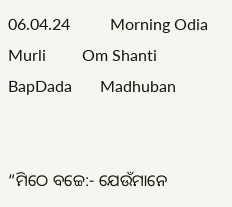06.04.24          Morning Odia Murli         Om Shanti         BapDada       Madhuban


“ମିଠେ ବଚ୍ଚେ:- ଯେଉଁମାନେ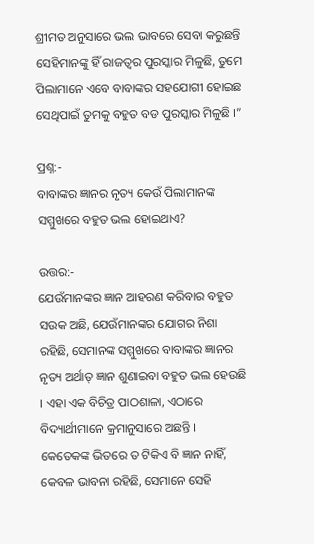ଶ୍ରୀମତ ଅନୁସାରେ ଭଲ ଭାବରେ ସେବା କରୁଛନ୍ତି ସେହିମାନଙ୍କୁ ହିଁ ରାଜତ୍ୱର ପୁରସ୍କାର ମିଳୁଛି, ତୁମେ ପିଲାମାନେ ଏବେ ବାବାଙ୍କର ସହଯୋଗୀ ହୋଇଛ ସେଥିପାଇଁ ତୁମକୁ ବହୁତ ବଡ ପୁରସ୍କାର ମିଳୁଛି ।”

ପ୍ରଶ୍ନ:-
ବାବାଙ୍କର ଜ୍ଞାନର ନୃତ୍ୟ କେଉଁ ପିଲାମାନଙ୍କ ସମ୍ମୁଖରେ ବହୁତ ଭଲ ହୋଇଥାଏ?

ଉତ୍ତର:-
ଯେଉଁମାନଙ୍କର ଜ୍ଞାନ ଆହରଣ କରିବାର ବହୁତ ସଉକ ଅଛି, ଯେଉଁମାନଙ୍କର ଯୋଗର ନିଶା ରହିଛି, ସେମାନଙ୍କ ସମ୍ମୁଖରେ ବାବାଙ୍କର ଜ୍ଞାନର ନୃତ୍ୟ ଅର୍ଥାତ୍ ଜ୍ଞାନ ଶୁଣାଇବା ବହୁତ ଭଲ ହେଉଛି । ଏହା ଏକ ବିଚିତ୍ର ପାଠଶାଳା, ଏଠାରେ ବିଦ୍ୟାର୍ଥୀମାନେ କ୍ରମାନୁସାରେ ଅଛନ୍ତି । କେତେକଙ୍କ ଭିତରେ ତ ଟିକିଏ ବି ଜ୍ଞାନ ନାହିଁ, କେବଳ ଭାବନା ରହିଛି, ସେମାନେ ସେହି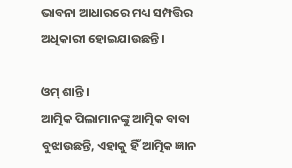ଭାବନା ଆଧାରରେ ମଧ୍ୟ ସମ୍ପତ୍ତିର ଅଧିକାରୀ ହୋଇଯାଉଛନ୍ତି ।

ଓମ୍ ଶାନ୍ତି ।
ଆତ୍ମିକ ପିଲାମାନଙ୍କୁ ଆତ୍ମିକ ବାବା ବୁଝାଉଛନ୍ତି, ଏହାକୁ ହିଁ ଆତ୍ମିକ ଜ୍ଞାନ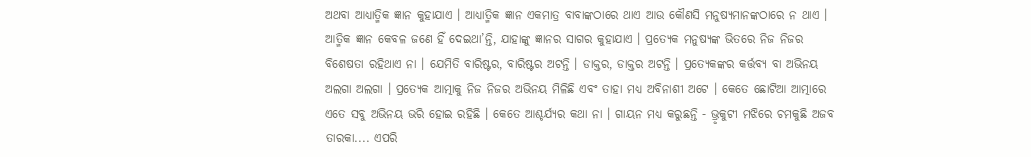ଅଥବା ଆଧ୍ୟାତ୍ମିକ ଜ୍ଞାନ କୁହାଯାଏ । ଆଧ୍ୟାତ୍ମିକ ଜ୍ଞାନ ଏକମାତ୍ର ବାବାଙ୍କଠାରେ ଥାଏ ଆଉ କୌଣସି ମନୁଷ୍ୟମାନଙ୍କଠାରେ ନ ଥାଏ । ଆତ୍ମିକ ଜ୍ଞାନ କେବଳ ଜଣେ ହିଁ ଦେଇଥା’ନ୍ତି, ଯାହାଙ୍କୁ ଜ୍ଞାନର ସାଗର କୁହାଯାଏ । ପ୍ରତ୍ୟେକ ମନୁଷ୍ୟଙ୍କ ଭିତରେ ନିଜ ନିଜର ବିଶେଷତା ରହିଥାଏ ନା । ଯେମିତି ବାରିଷ୍ଟର, ବାରିଷ୍ଟର ଅଟନ୍ତି । ଡାକ୍ତର, ଡାକ୍ତର ଅଟନ୍ତି । ପ୍ରତ୍ୟେକଙ୍କର କର୍ତ୍ତବ୍ୟ ବା ଅଭିନୟ ଅଲଗା ଅଲଗା । ପ୍ରତ୍ୟେକ ଆତ୍ମାକୁ ନିଜ ନିଜର ଅଭିନୟ ମିଳିଛି ଏବଂ ତାହା ମଧ୍ୟ ଅବିନାଶୀ ଅଟେ । କେତେ ଛୋଟିଆ ଆତ୍ମାରେ ଏତେ ସବୁ ଅଭିନୟ ଭରି ହୋଇ ରହିଛି । କେତେ ଆଶ୍ଚର୍ଯ୍ୟର କଥା ନା । ଗାୟନ ମଧ୍ୟ କରୁଛନ୍ତି - ଭ୍ରୃକୁଟୀ ମଝିରେ ଚମକୁଛି ଅଜବ ତାରକା.... ଏପରି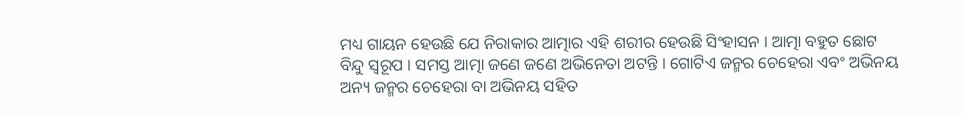ମଧ୍ୟ ଗାୟନ ହେଉଛି ଯେ ନିରାକାର ଆତ୍ମାର ଏହି ଶରୀର ହେଉଛି ସିଂହାସନ । ଆତ୍ମା ବହୁତ ଛୋଟ ବିନ୍ଦୁ ସ୍ୱରୂପ । ସମସ୍ତ ଆତ୍ମା ଜଣେ ଜଣେ ଅଭିନେତା ଅଟନ୍ତି । ଗୋଟିଏ ଜନ୍ମର ଚେହେରା ଏବଂ ଅଭିନୟ ଅନ୍ୟ ଜନ୍ମର ଚେହେରା ବା ଅଭିନୟ ସହିତ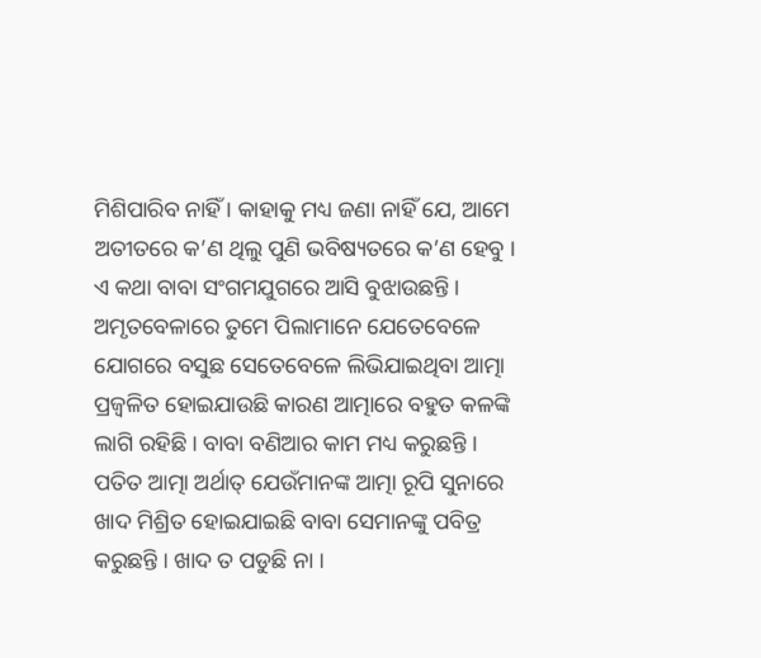ମିଶିପାରିବ ନାହିଁ । କାହାକୁ ମଧ୍ୟ ଜଣା ନାହିଁ ଯେ, ଆମେ ଅତୀତରେ କ’ଣ ଥିଲୁ ପୁଣି ଭବିଷ୍ୟତରେ କ’ଣ ହେବୁ । ଏ କଥା ବାବା ସଂଗମଯୁଗରେ ଆସି ବୁଝାଉଛନ୍ତି । ଅମୃତବେଳାରେ ତୁମେ ପିଲାମାନେ ଯେତେବେଳେ ଯୋଗରେ ବସୁଛ ସେତେବେଳେ ଲିଭିଯାଇଥିବା ଆତ୍ମା ପ୍ରଜ୍ୱଳିତ ହୋଇଯାଉଛି କାରଣ ଆତ୍ମାରେ ବହୁତ କଳଙ୍କି ଲାଗି ରହିଛି । ବାବା ବଣିଆର କାମ ମଧ୍ୟ କରୁଛନ୍ତି । ପତିତ ଆତ୍ମା ଅର୍ଥାତ୍ ଯେଉଁମାନଙ୍କ ଆତ୍ମା ରୂପି ସୁନାରେ ଖାଦ ମିଶ୍ରିତ ହୋଇଯାଇଛି ବାବା ସେମାନଙ୍କୁ ପବିତ୍ର କରୁଛନ୍ତି । ଖାଦ ତ ପଡୁଛି ନା ।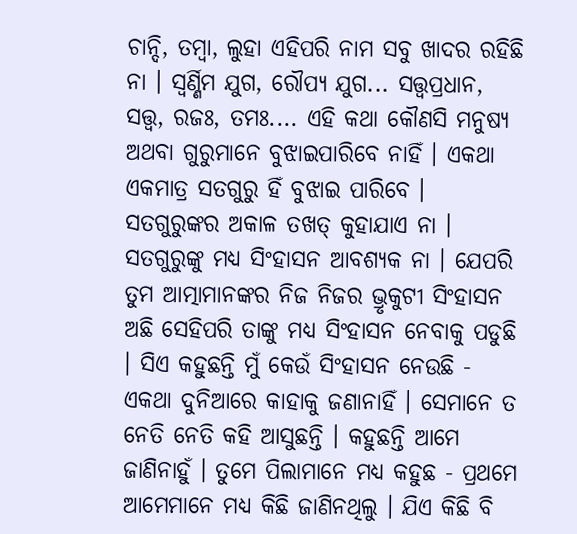ଚାନ୍ଦି, ତମ୍ବା, ଲୁହା ଏହିପରି ନାମ ସବୁ ଖାଦର ରହିଛି ନା । ସ୍ୱର୍ଣ୍ଣିମ ଯୁଗ, ରୌପ୍ୟ ଯୁଗ... ସତ୍ତ୍ୱପ୍ରଧାନ, ସତ୍ତ୍ୱ, ରଜଃ, ତମଃ.... ଏହି କଥା କୌଣସି ମନୁଷ୍ୟ ଅଥବା ଗୁରୁମାନେ ବୁଝାଇପାରିବେ ନାହିଁ । ଏକଥା ଏକମାତ୍ର ସତଗୁରୁ ହିଁ ବୁଝାଇ ପାରିବେ । ସତଗୁରୁଙ୍କର ଅକାଳ ତଖତ୍ କୁହାଯାଏ ନା । ସତଗୁରୁଙ୍କୁ ମଧ୍ୟ ସିଂହାସନ ଆବଶ୍ୟକ ନା । ଯେପରି ତୁମ ଆତ୍ମାମାନଙ୍କର ନିଜ ନିଜର ଭ୍ରୃକୁଟୀ ସିଂହାସନ ଅଛି ସେହିପରି ତାଙ୍କୁ ମଧ୍ୟ ସିଂହାସନ ନେବାକୁ ପଡୁଛି । ସିଏ କହୁଛନ୍ତି ମୁଁ କେଉଁ ସିଂହାସନ ନେଉଛି - ଏକଥା ଦୁନିଆରେ କାହାକୁ ଜଣାନାହିଁ । ସେମାନେ ତ ନେତି ନେତି କହି ଆସୁଛନ୍ତି । କହୁଛନ୍ତି ଆମେ ଜାଣିନାହୁଁ । ତୁମେ ପିଲାମାନେ ମଧ୍ୟ କହୁଛ - ପ୍ରଥମେ ଆମେମାନେ ମଧ୍ୟ କିଛି ଜାଣିନଥିଲୁ । ଯିଏ କିଛି ବି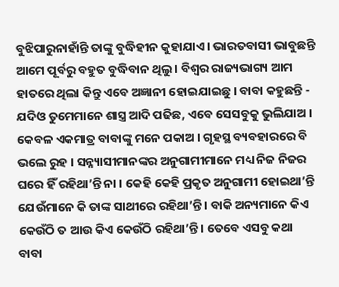ବୁଝିପାରୁନାହାଁନ୍ତି ତାଙ୍କୁ ବୁଦ୍ଧିହୀନ କୁହାଯାଏ । ଭାରତବାସୀ ଭାବୁଛନ୍ତି ଆମେ ପୂର୍ବରୁ ବହୁତ ବୁଦ୍ଧିବାନ ଥିଲୁ । ବିଶ୍ୱର ରାଜ୍ୟଭାଗ୍ୟ ଆମ ହାତରେ ଥିଲା କିନ୍ତୁ ଏବେ ଅଜ୍ଞାନୀ ହୋଇଯାଇଛୁ । ବାବା କହୁଛନ୍ତି - ଯଦିଓ ତୁମେମାନେ ଶାସ୍ତ୍ର ଆଦି ପଢିଛ, ଏବେ ସେସବୁକୁ ଭୁଲିଯାଅ । କେବଳ ଏକମାତ୍ର ବାବାଙ୍କୁ ମନେ ପକାଅ । ଗୃହସ୍ଥ ବ୍ୟବହାରରେ ବି ଭଲେ ରୁହ । ସନ୍ନ୍ୟାସୀମାନଙ୍କର ଅନୁଗାମୀମାନେ ମଧ୍ୟ ନିଜ ନିଜର ଘରେ ହିଁ ରହିଥା’ନ୍ତି ନା । କେହି କେହି ପ୍ରକୃତ ଅନୁଗାମୀ ହୋଇଥା’ନ୍ତି ଯେଉଁମାନେ କି ତାଙ୍କ ସାଥୀରେ ରହିଥା’ନ୍ତି । ବାକି ଅନ୍ୟମାନେ କିଏ କେଉଁଠି ତ ଆଉ କିଏ କେଉଁଠି ରହିଥା’ନ୍ତି । ତେବେ ଏସବୁ କଥା ବାବା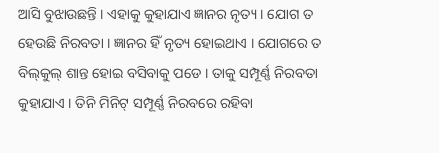ଆସି ବୁଝାଉଛନ୍ତି । ଏହାକୁ କୁହାଯାଏ ଜ୍ଞାନର ନୃତ୍ୟ । ଯୋଗ ତ ହେଉଛି ନିରବତା । ଜ୍ଞାନର ହିଁ ନୃତ୍ୟ ହୋଇଥାଏ । ଯୋଗରେ ତ ବିଲ୍‌କୁଲ୍ ଶାନ୍ତ ହୋଇ ବସିବାକୁ ପଡେ । ତାକୁ ସମ୍ପୂର୍ଣ୍ଣ ନିରବତା କୁହାଯାଏ । ତିନି ମିନିଟ୍ ସମ୍ପୂର୍ଣ୍ଣ ନିରବରେ ରହିବା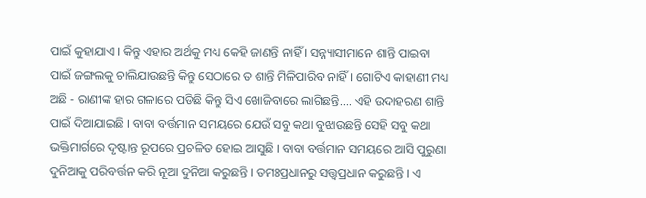ପାଇଁ କୁହାଯାଏ । କିନ୍ତୁ ଏହାର ଅର୍ଥକୁ ମଧ୍ୟ କେହି ଜାଣନ୍ତି ନାହିଁ । ସନ୍ନ୍ୟାସୀମାନେ ଶାନ୍ତି ପାଇବା ପାଇଁ ଜଙ୍ଗଲକୁ ଚାଲିଯାଉଛନ୍ତି କିନ୍ତୁ ସେଠାରେ ତ ଶାନ୍ତି ମିଳିପାରିବ ନାହିଁ । ଗୋଟିଏ କାହାଣୀ ମଧ୍ୟ ଅଛି - ରାଣୀଙ୍କ ହାର ଗଳାରେ ପଡିଛି କିନ୍ତୁ ସିଏ ଖୋଜିବାରେ ଲାଗିଛନ୍ତି.... ଏହି ଉଦାହରଣ ଶାନ୍ତି ପାଇଁ ଦିଆଯାଇଛି । ବାବା ବର୍ତ୍ତମାନ ସମୟରେ ଯେଉଁ ସବୁ କଥା ବୁଝାଉଛନ୍ତି ସେହି ସବୁ କଥା ଭକ୍ତିମାର୍ଗରେ ଦୃଷ୍ଟାନ୍ତ ରୂପରେ ପ୍ରଚଳିତ ହୋଇ ଆସୁଛି । ବାବା ବର୍ତ୍ତମାନ ସମୟରେ ଆସି ପୁରୁଣା ଦୁନିଆକୁ ପରିବର୍ତ୍ତନ କରି ନୂଆ ଦୁନିଆ କରୁଛନ୍ତି । ତମଃପ୍ରଧାନରୁ ସତ୍ତ୍ୱପ୍ରଧାନ କରୁଛନ୍ତି । ଏ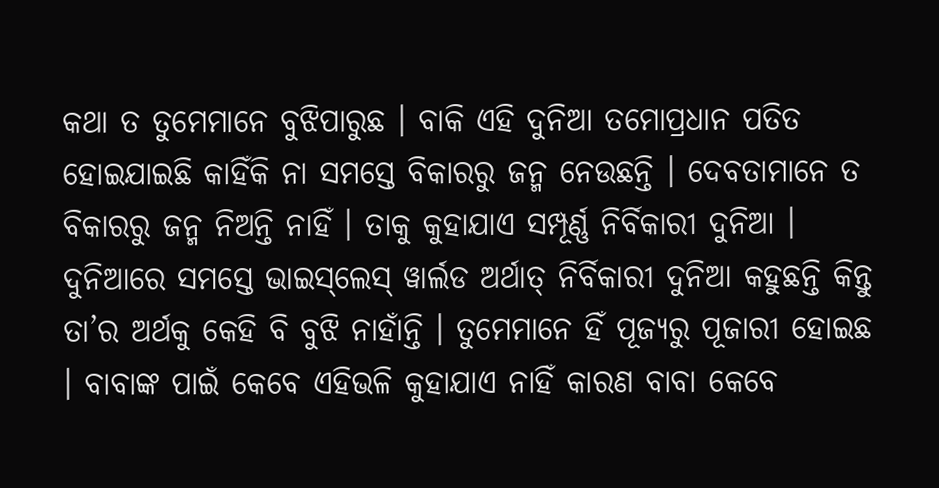କଥା ତ ତୁମେମାନେ ବୁଝିପାରୁଛ । ବାକି ଏହି ଦୁନିଆ ତମୋପ୍ରଧାନ ପତିତ ହୋଇଯାଇଛି କାହିଁକି ନା ସମସ୍ତେ ବିକାରରୁ ଜନ୍ମ ନେଉଛନ୍ତି । ଦେବତାମାନେ ତ ବିକାରରୁ ଜନ୍ମ ନିଅନ୍ତି ନାହିଁ । ତାକୁ କୁହାଯାଏ ସମ୍ପୂର୍ଣ୍ଣ ନିର୍ବିକାରୀ ଦୁନିଆ । ଦୁନିଆରେ ସମସ୍ତେ ଭାଇସ୍‌ଲେସ୍ ୱାର୍ଲଡ ଅର୍ଥାତ୍ ନିର୍ବିକାରୀ ଦୁନିଆ କହୁଛନ୍ତି କିନ୍ତୁ ତା’ର ଅର୍ଥକୁ କେହି ବି ବୁଝି ନାହାଁନ୍ତି । ତୁମେମାନେ ହିଁ ପୂଜ୍ୟରୁ ପୂଜାରୀ ହୋଇଛ । ବାବାଙ୍କ ପାଇଁ କେବେ ଏହିଭଳି କୁହାଯାଏ ନାହିଁ କାରଣ ବାବା କେବେ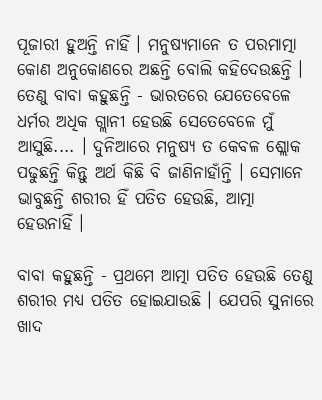ପୂଜାରୀ ହୁଅନ୍ତି ନାହିଁ । ମନୁଷ୍ୟମାନେ ତ ପରମାତ୍ମା କୋଣ ଅନୁକୋଣରେ ଅଛନ୍ତି ବୋଲି କହିଦେଉଛନ୍ତି । ତେଣୁ ବାବା କହୁଛନ୍ତି - ଭାରତରେ ଯେତେବେଳେ ଧର୍ମର ଅଧିକ ଗ୍ଲାନୀ ହେଉଛି ସେତେବେଳେ ମୁଁ ଆସୁଛି.... । ଦୁନିଆରେ ମନୁଷ୍ୟ ତ କେବଳ ଶ୍ଲୋକ ପଢୁଛନ୍ତି କିନ୍ତୁ ଅର୍ଥ କିଛି ବି ଜାଣିନାହାଁନ୍ତି । ସେମାନେ ଭାବୁଛନ୍ତି ଶରୀର ହିଁ ପତିତ ହେଉଛି, ଆତ୍ମା ହେଉନାହିଁ ।

ବାବା କହୁଛନ୍ତି - ପ୍ରଥମେ ଆତ୍ମା ପତିତ ହେଉଛି ତେଣୁ ଶରୀର ମଧ୍ୟ ପତିତ ହୋଇଯାଉଛି । ଯେପରି ସୁନାରେ ଖାଦ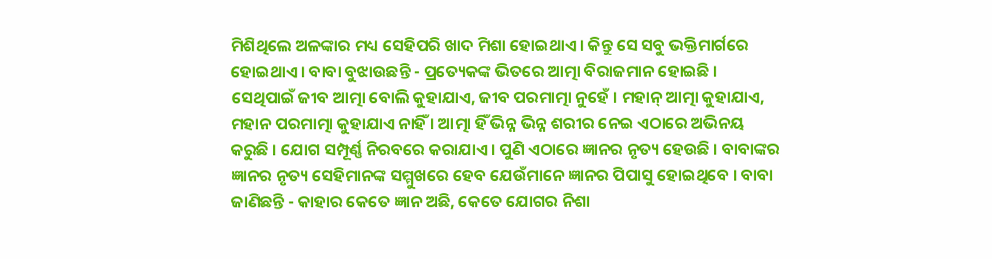ମିଶିଥିଲେ ଅଳଙ୍କାର ମଧ୍ୟ ସେହିପରି ଖାଦ ମିଶା ହୋଇଥାଏ । କିନ୍ତୁ ସେ ସବୁ ଭକ୍ତିମାର୍ଗରେ ହୋଇଥାଏ । ବାବା ବୁଝାଉଛନ୍ତି - ପ୍ରତ୍ୟେକଙ୍କ ଭିତରେ ଆତ୍ମା ବିରାଜମାନ ହୋଇଛି । ସେଥିପାଇଁ ଜୀବ ଆତ୍ମା ବୋଲି କୁହାଯାଏ, ଜୀବ ପରମାତ୍ମା ନୁହେଁ । ମହାନ୍ ଆତ୍ମା କୁହାଯାଏ, ମହାନ ପରମାତ୍ମା କୁହାଯାଏ ନାହିଁ । ଆତ୍ମା ହିଁ ଭିନ୍ନ ଭିନ୍ନ ଶରୀର ନେଇ ଏଠାରେ ଅଭିନୟ କରୁଛି । ଯୋଗ ସମ୍ପୂର୍ଣ୍ଣ ନିରବରେ କରାଯାଏ । ପୁଣି ଏଠାରେ ଜ୍ଞାନର ନୃତ୍ୟ ହେଉଛି । ବାବାଙ୍କର ଜ୍ଞାନର ନୃତ୍ୟ ସେହିମାନଙ୍କ ସମ୍ମୁଖରେ ହେବ ଯେଉଁମାନେ ଜ୍ଞାନର ପିପାସୁ ହୋଇଥିବେ । ବାବା ଜାଣିଛନ୍ତି - କାହାର କେତେ ଜ୍ଞାନ ଅଛି, କେତେ ଯୋଗର ନିଶା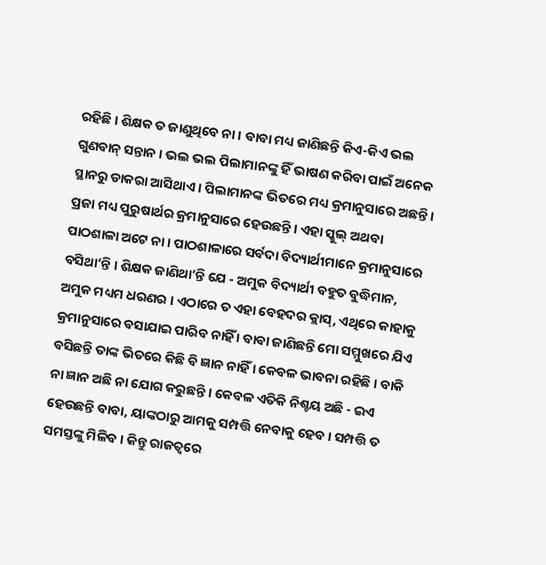ରହିଛି । ଶିକ୍ଷକ ତ ଜାଣୁଥିବେ ନା । ବାବା ମଧ୍ୟ ଜାଣିଛନ୍ତି କିଏ-କିଏ ଭଲ ଗୁଣବାନ୍ ସନ୍ତାନ । ଭଲ ଭଲ ପିଲାମାନଙ୍କୁ ହିଁ ଭାଷଣ କରିବା ପାଇଁ ଅନେକ ସ୍ଥାନରୁ ଡାକରା ଆସିଥାଏ । ପିଲାମାନଙ୍କ ଭିତରେ ମଧ୍ୟ କ୍ରମାନୁସାରେ ଅଛନ୍ତି । ପ୍ରଜା ମଧ୍ୟ ପୁରୁଷାର୍ଥର କ୍ରମାନୁସାରେ ହେଉଛନ୍ତି । ଏହା ସ୍କୁଲ୍ ଅଥବା ପାଠଶାଳା ଅଟେ ନା । ପାଠଶାଳାରେ ସର୍ବଦା ବିଦ୍ୟାର୍ଥୀମାନେ କ୍ରମାନୁସାରେ ବସିଥା’ନ୍ତି । ଶିକ୍ଷକ ଜାଣିଥା’ନ୍ତି ଯେ - ଅମୁକ ବିଦ୍ୟାର୍ଥୀ ବହୁତ ବୁଦ୍ଧିମାନ, ଅମୁକ ମଧ୍ୟମ ଧରଣର । ଏଠାରେ ତ ଏହା ବେହଦର କ୍ଲାସ୍‌, ଏଥିରେ କାହାକୁ କ୍ରମାନୁସାରେ ବସାଯାଇ ପାରିବ ନାହିଁ । ବାବା ଜାଣିଛନ୍ତି ମୋ ସମ୍ମୁଖରେ ଯିଏ ବସିଛନ୍ତି ତାଙ୍କ ଭିତରେ କିଛି ବି ଜ୍ଞାନ ନାହିଁ । କେବଳ ଭାବନା ରହିଛି । ବାକି ନା ଜ୍ଞାନ ଅଛି ନା ଯୋଗ କରୁଛନ୍ତି । କେବଳ ଏତିକି ନିଶ୍ଚୟ ଅଛି - ଇଏ ହେଉଛନ୍ତି ବାବା, ୟାଙ୍କଠାରୁ ଆମକୁ ସମ୍ପତ୍ତି ନେବାକୁ ହେବ । ସମ୍ପତ୍ତି ତ ସମସ୍ତଙ୍କୁ ମିଳିବ । କିନ୍ତୁ ରାଜତ୍ୱରେ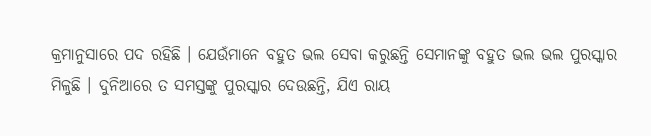କ୍ରମାନୁସାରେ ପଦ ରହିଛି । ଯେଉଁମାନେ ବହୁତ ଭଲ ସେବା କରୁଛନ୍ତି ସେମାନଙ୍କୁ ବହୁତ ଭଲ ଭଲ ପୁରସ୍କାର ମିଳୁଛି । ଦୁନିଆରେ ତ ସମସ୍ତଙ୍କୁ ପୁରସ୍କାର ଦେଉଛନ୍ତି, ଯିଏ ରାୟ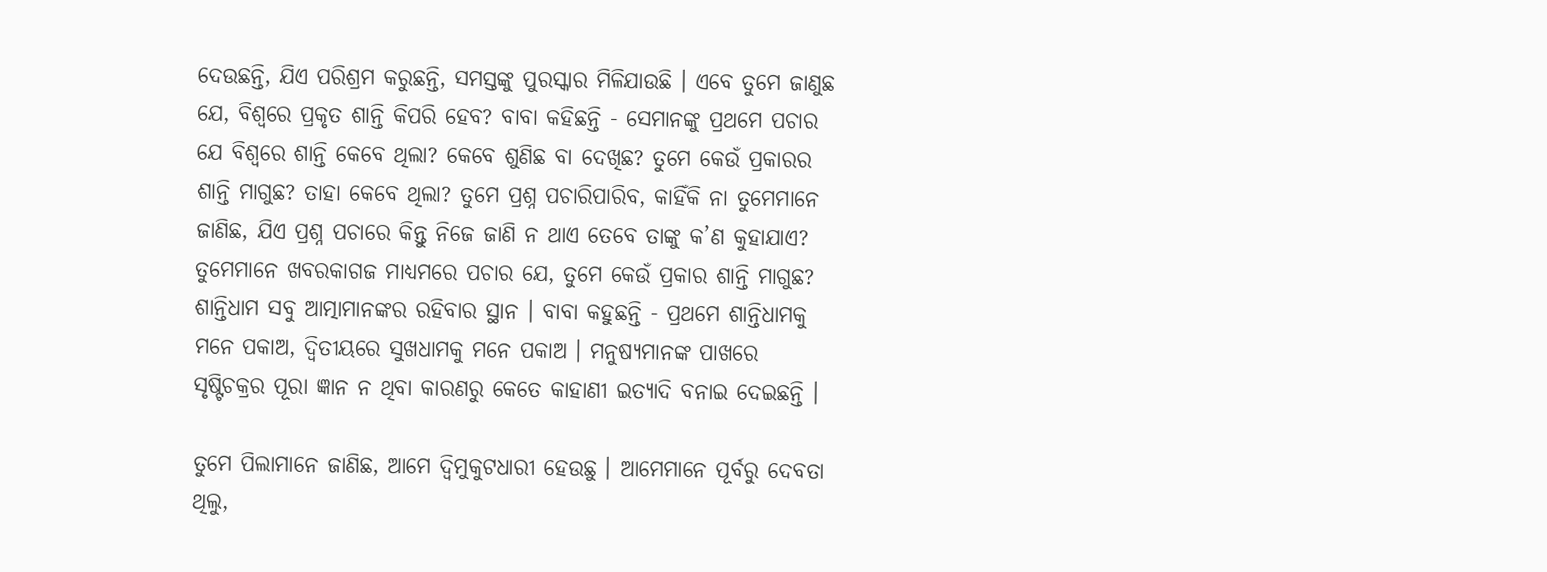ଦେଉଛନ୍ତି, ଯିଏ ପରିଶ୍ରମ କରୁଛନ୍ତି, ସମସ୍ତଙ୍କୁ ପୁରସ୍କାର ମିଳିଯାଉଛି । ଏବେ ତୁମେ ଜାଣୁଛ ଯେ, ବିଶ୍ୱରେ ପ୍ରକୃତ ଶାନ୍ତି କିପରି ହେବ? ବାବା କହିଛନ୍ତି - ସେମାନଙ୍କୁ ପ୍ରଥମେ ପଚାର ଯେ ବିଶ୍ୱରେ ଶାନ୍ତି କେବେ ଥିଲା? କେବେ ଶୁଣିଛ ବା ଦେଖିଛ? ତୁମେ କେଉଁ ପ୍ରକାରର ଶାନ୍ତି ମାଗୁଛ? ତାହା କେବେ ଥିଲା? ତୁମେ ପ୍ରଶ୍ନ ପଚାରିପାରିବ, କାହିଁକି ନା ତୁମେମାନେ ଜାଣିଛ, ଯିଏ ପ୍ରଶ୍ନ ପଚାରେ କିନ୍ତୁ ନିଜେ ଜାଣି ନ ଥାଏ ତେବେ ତାଙ୍କୁ କ’ଣ କୁହାଯାଏ? ତୁମେମାନେ ଖବରକାଗଜ ମାଧ୍ୟମରେ ପଚାର ଯେ, ତୁମେ କେଉଁ ପ୍ରକାର ଶାନ୍ତି ମାଗୁଛ? ଶାନ୍ତିଧାମ ସବୁ ଆତ୍ମାମାନଙ୍କର ରହିବାର ସ୍ଥାନ । ବାବା କହୁଛନ୍ତି - ପ୍ରଥମେ ଶାନ୍ତିଧାମକୁ ମନେ ପକାଅ, ଦ୍ୱିତୀୟରେ ସୁଖଧାମକୁ ମନେ ପକାଅ । ମନୁଷ୍ୟମାନଙ୍କ ପାଖରେ ସୃଷ୍ଟିଚକ୍ରର ପୂରା ଜ୍ଞାନ ନ ଥିବା କାରଣରୁ କେତେ କାହାଣୀ ଇତ୍ୟାଦି ବନାଇ ଦେଇଛନ୍ତି ।

ତୁମେ ପିଲାମାନେ ଜାଣିଛ, ଆମେ ଦ୍ୱିମୁକୁଟଧାରୀ ହେଉଛୁ । ଆମେମାନେ ପୂର୍ବରୁ ଦେବତା ଥିଲୁ,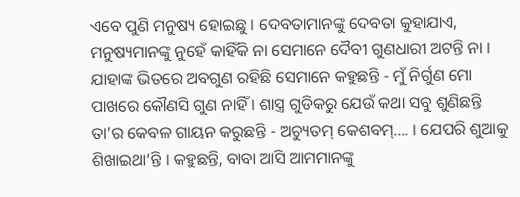ଏବେ ପୁଣି ମନୁଷ୍ୟ ହୋଇଛୁ । ଦେବତାମାନଙ୍କୁ ଦେବତା କୁହାଯାଏ, ମନୁଷ୍ୟମାନଙ୍କୁ ନୁହେଁ କାହିଁକି ନା ସେମାନେ ଦୈବୀ ଗୁଣଧାରୀ ଅଟନ୍ତି ନା । ଯାହାଙ୍କ ଭିତରେ ଅବଗୁଣ ରହିଛି ସେମାନେ କହୁଛନ୍ତି - ମୁଁ ନିର୍ଗୁଣ ମୋ ପାଖରେ କୌଣସି ଗୁଣ ନାହିଁ । ଶାସ୍ତ୍ର ଗୁଡିକରୁ ଯେଉଁ କଥା ସବୁ ଶୁଣିଛନ୍ତି ତା’ର କେବଳ ଗାୟନ କରୁଛନ୍ତି - ଅଚ୍ୟୁତମ୍ କେଶବମ୍‌.... । ଯେପରି ଶୁଆକୁ ଶିଖାଇଥା’ନ୍ତି । କହୁଛନ୍ତି, ବାବା ଆସି ଆମମାନଙ୍କୁ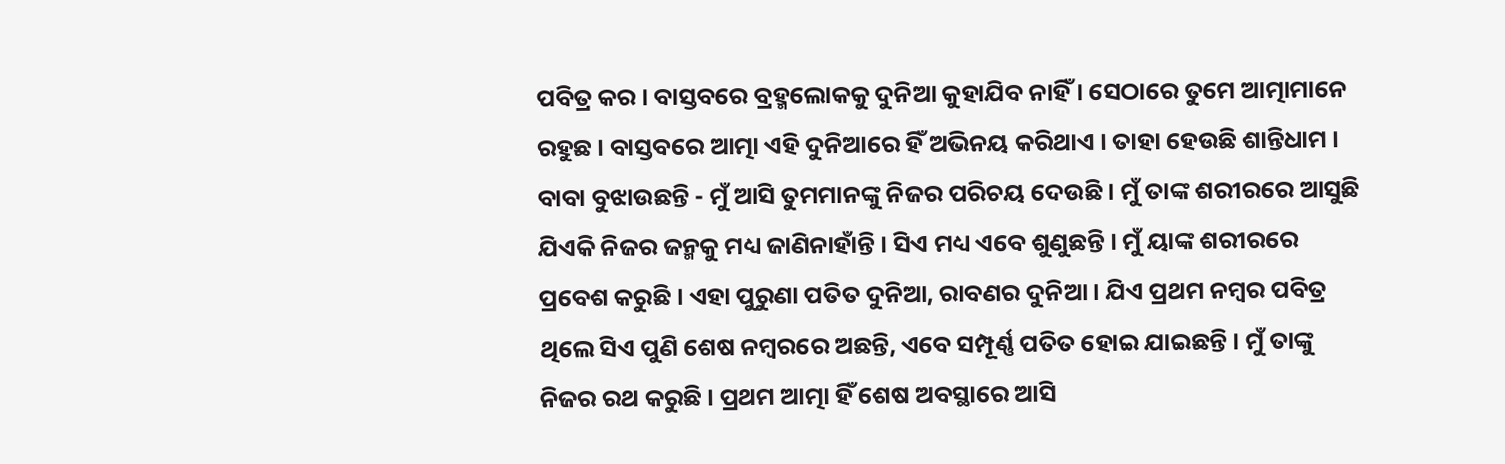ପବିତ୍ର କର । ବାସ୍ତବରେ ବ୍ରହ୍ମଲୋକକୁ ଦୁନିଆ କୁହାଯିବ ନାହିଁ । ସେଠାରେ ତୁମେ ଆତ୍ମାମାନେ ରହୁଛ । ବାସ୍ତବରେ ଆତ୍ମା ଏହି ଦୁନିଆରେ ହିଁ ଅଭିନୟ କରିଥାଏ । ତାହା ହେଉଛି ଶାନ୍ତିଧାମ । ବାବା ବୁଝାଉଛନ୍ତି - ମୁଁ ଆସି ତୁମମାନଙ୍କୁ ନିଜର ପରିଚୟ ଦେଉଛି । ମୁଁ ତାଙ୍କ ଶରୀରରେ ଆସୁଛି ଯିଏକି ନିଜର ଜନ୍ମକୁ ମଧ୍ୟ ଜାଣିନାହାଁନ୍ତି । ସିଏ ମଧ୍ୟ ଏବେ ଶୁଣୁଛନ୍ତି । ମୁଁ ୟାଙ୍କ ଶରୀରରେ ପ୍ରବେଶ କରୁଛି । ଏହା ପୁରୁଣା ପତିତ ଦୁନିଆ, ରାବଣର ଦୁନିଆ । ଯିଏ ପ୍ରଥମ ନମ୍ବର ପବିତ୍ର ଥିଲେ ସିଏ ପୁଣି ଶେଷ ନମ୍ବରରେ ଅଛନ୍ତି, ଏବେ ସମ୍ପୂର୍ଣ୍ଣ ପତିତ ହୋଇ ଯାଇଛନ୍ତି । ମୁଁ ତାଙ୍କୁ ନିଜର ରଥ କରୁଛି । ପ୍ରଥମ ଆତ୍ମା ହିଁ ଶେଷ ଅବସ୍ଥାରେ ଆସି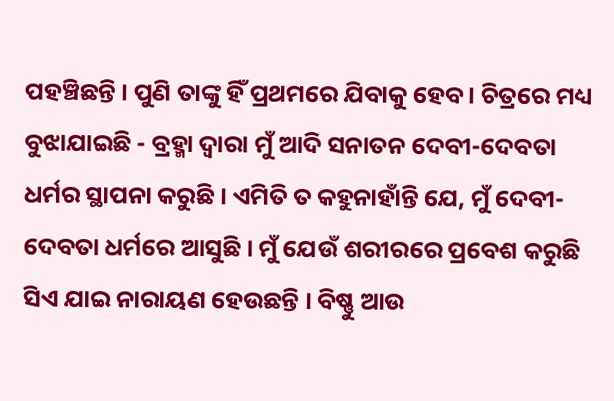ପହଞ୍ଚିଛନ୍ତି । ପୁଣି ତାଙ୍କୁ ହିଁ ପ୍ରଥମରେ ଯିବାକୁ ହେବ । ଚିତ୍ରରେ ମଧ୍ୟ ବୁଝାଯାଇଛି - ବ୍ରହ୍ମା ଦ୍ୱାରା ମୁଁ ଆଦି ସନାତନ ଦେବୀ-ଦେବତା ଧର୍ମର ସ୍ଥାପନା କରୁଛି । ଏମିତି ତ କହୁନାହାଁନ୍ତି ଯେ, ମୁଁ ଦେବୀ-ଦେବତା ଧର୍ମରେ ଆସୁଛି । ମୁଁ ଯେଉଁ ଶରୀରରେ ପ୍ରବେଶ କରୁଛି ସିଏ ଯାଇ ନାରାୟଣ ହେଉଛନ୍ତି । ବିଷ୍ଣୁ ଆଉ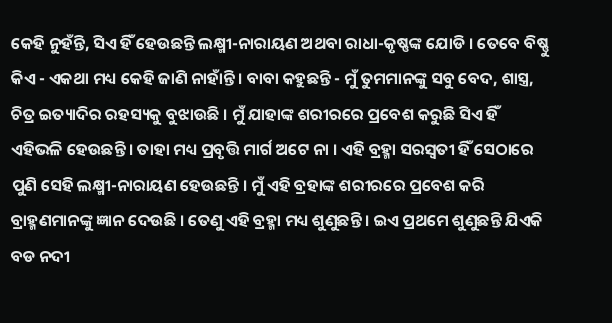କେହି ନୁହଁନ୍ତି, ସିଏ ହିଁ ହେଉଛନ୍ତି ଲକ୍ଷ୍ମୀ-ନାରାୟଣ ଅଥବା ରାଧା-କୃଷ୍ଣଙ୍କ ଯୋଡି । ତେବେ ବିଷ୍ଣୁ କିଏ - ଏକଥା ମଧ୍ୟ କେହି ଜାଣି ନାହାଁନ୍ତି । ବାବା କହୁଛନ୍ତି - ମୁଁ ତୁମମାନଙ୍କୁ ସବୁ ବେଦ, ଶାସ୍ତ୍ର, ଚିତ୍ର ଇତ୍ୟାଦିର ରହସ୍ୟକୁ ବୁଝାଉଛି । ମୁଁ ଯାହାଙ୍କ ଶରୀରରେ ପ୍ରବେଶ କରୁଛି ସିଏ ହିଁ ଏହିଭଳି ହେଉଛନ୍ତି । ତାହା ମଧ୍ୟ ପ୍ରବୃତ୍ତି ମାର୍ଗ ଅଟେ ନା । ଏହି ବ୍ରହ୍ମା ସରସ୍ୱତୀ ହିଁ ସେଠାରେ ପୁଣି ସେହି ଲକ୍ଷ୍ମୀ-ନାରାୟଣ ହେଉଛନ୍ତି । ମୁଁ ଏହି ବ୍ରହାଙ୍କ ଶରୀରରେ ପ୍ରବେଶ କରି ବ୍ରାହ୍ମଣମାନଙ୍କୁ ଜ୍ଞାନ ଦେଉଛି । ତେଣୁ ଏହି ବ୍ରହ୍ମା ମଧ୍ୟ ଶୁଣୁଛନ୍ତି । ଇଏ ପ୍ରଥମେ ଶୁଣୁଛନ୍ତି ଯିଏକି ବଡ ନଦୀ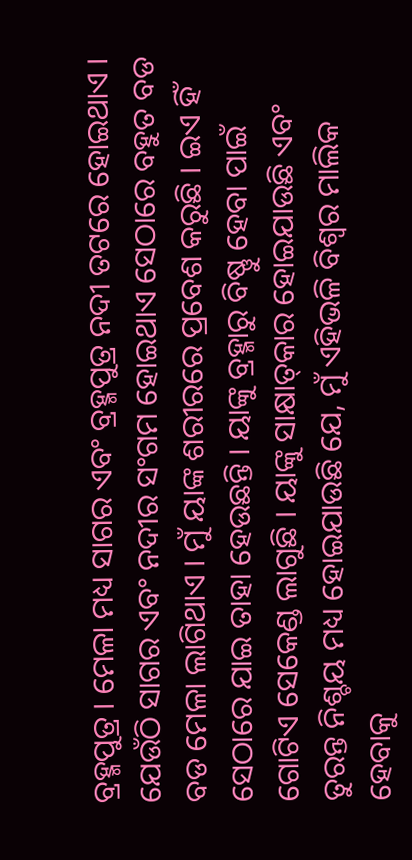ବ୍ରହ୍ମପୁତ୍ର । ମେଳା ମଧ୍ୟ ସାଗର ଏବଂ ବ୍ରହ୍ମପୁତ୍ର ନଦୀ ତଟରେ ହୋଇଥାଏ । ଯେଉଁଠି ସାଗର ଏବଂ ନଦୀର ସଂଗମ ହୋଇଥାଏ ସେଠାରେ ବହୁତ ବଡ ବଡ ମେଳା ଲାଗିଥାଏ । ମୁଁ ୟାଙ୍କ ଶରୀରରେ ପ୍ରବେଶ କରୁଛି । ଇଏ ହିଁ ସେଠାରେ ଯାଇ ତାହା ହେଉଛନ୍ତି । ୟାଙ୍କୁ ବ୍ରହ୍ମାରୁ ବିଷ୍ଣୁ ହେବା ପାଇଁ ଗୋଟିଏ ସେକେଣ୍ଡ ଲାଗୁଛି । ୟାଙ୍କୁ ସାକ୍ଷାତ୍‌କାର ହୋଇଯାଉଛି ଏବଂ ତୁରନ୍ତ ନିଶ୍ଚୟ ମଧ୍ୟ ହୋଇଯାଉଛି ଯେ, ମୁଁ ଏହିଭଳି ବିଶ୍ୱର ମାଲିକ ହେବାକୁ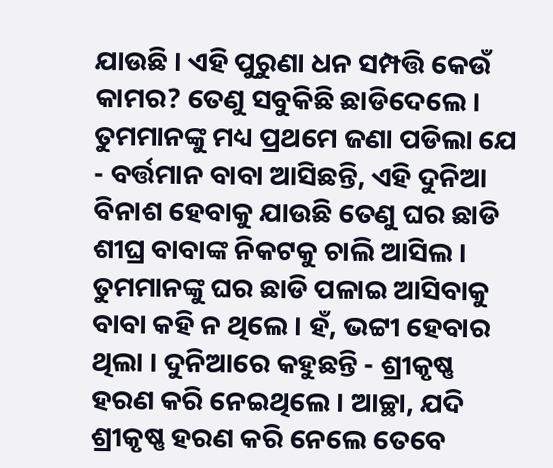ଯାଉଛି । ଏହି ପୁରୁଣା ଧନ ସମ୍ପତ୍ତି କେଉଁ କାମର? ତେଣୁ ସବୁକିଛି ଛାଡିଦେଲେ । ତୁମମାନଙ୍କୁ ମଧ୍ୟ ପ୍ରଥମେ ଜଣା ପଡିଲା ଯେ - ବର୍ତ୍ତମାନ ବାବା ଆସିଛନ୍ତି, ଏହି ଦୁନିଆ ବିନାଶ ହେବାକୁ ଯାଉଛି ତେଣୁ ଘର ଛାଡି ଶୀଘ୍ର ବାବାଙ୍କ ନିକଟକୁ ଚାଲି ଆସିଲ । ତୁମମାନଙ୍କୁ ଘର ଛାଡି ପଳାଇ ଆସିବାକୁ ବାବା କହି ନ ଥିଲେ । ହଁ, ଭଟ୍ଟୀ ହେବାର ଥିଲା । ଦୁନିଆରେ କହୁଛନ୍ତି - ଶ୍ରୀକୃଷ୍ଣ ହରଣ କରି ନେଇଥିଲେ । ଆଚ୍ଛା, ଯଦି ଶ୍ରୀକୃଷ୍ଣ ହରଣ କରି ନେଲେ ତେବେ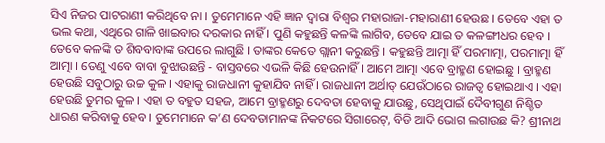ସିଏ ନିଜର ପାଟରାଣୀ କରିଥିବେ ନା । ତୁମେମାନେ ଏହି ଜ୍ଞାନ ଦ୍ୱାରା ବିଶ୍ୱର ମହାରାଜା-ମହାରାଣୀ ହେଉଛ । ତେବେ ଏହା ତ ଭଲ କଥା, ଏଥିରେ ଗାଳି ଖାଇବାର ଦରକାର ନାହିଁ । ପୁଣି କହୁଛନ୍ତି କଳଙ୍କି ଲାଗିବ, ତେବେ ଯାଇ ତ କଳଙ୍ଗୀଧର ହେବ । ତେବେ କଳଙ୍କି ତ ଶିବବାବାଙ୍କ ଉପରେ ଲାଗୁଛି । ତାଙ୍କର କେତେ ଗ୍ଲାନୀ କରୁଛନ୍ତି । କହୁଛନ୍ତି ଆତ୍ମା ହିଁ ପରମାତ୍ମା, ପରମାତ୍ମା ହିଁ ଆତ୍ମା । ତେଣୁ ଏବେ ବାବା ବୁଝାଉଛନ୍ତି - ବାସ୍ତବରେ ଏଭଳି କିଛି ହେଉନାହିଁ । ଆମେ ଆତ୍ମା ଏବେ ବ୍ରାହ୍ମଣ ହୋଇଛୁ । ବ୍ରାହ୍ମଣ ହେଉଛି ସବୁଠାରୁ ଉଚ୍ଚ କୁଳ । ଏହାକୁ ରାଜଧାନୀ କୁହାଯିବ ନାହିଁ । ରାଜଧାନୀ ଅର୍ଥାତ୍ ଯେଉଁଠାରେ ରାଜତ୍ୱ ହୋଇଥାଏ । ଏହା ହେଉଛି ତୁମର କୁଳ । ଏହା ତ ବହୁତ ସହଜ, ଆମେ ବ୍ରାହ୍ମଣରୁ ଦେବତା ହେବାକୁ ଯାଉଛୁ, ସେଥିପାଇଁ ଦୈବୀଗୁଣ ନିଶ୍ଚିତ ଧାରଣ କରିବାକୁ ହେବ । ତୁମେମାନେ କ’ଣ ଦେବତାମାନଙ୍କ ନିକଟରେ ସିଗାରେଟ୍‌, ବିଡି ଆଦି ଭୋଗ ଲଗାଉଛ କି? ଶ୍ରୀନାଥ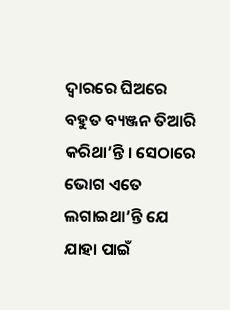ଦ୍ୱାରରେ ଘିଅରେ ବହୁତ ବ୍ୟଞ୍ଜନ ତିଆରି କରିଥା’ନ୍ତି । ସେଠାରେ ଭୋଗ ଏତେ ଲଗାଇଥା’ନ୍ତି ଯେ ଯାହା ପାଇଁ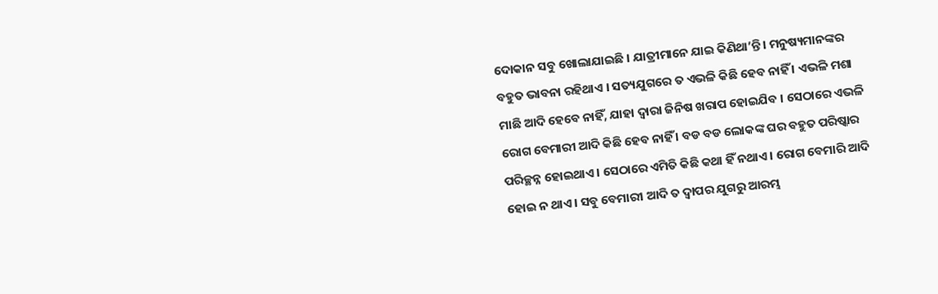ଦୋକାନ ସବୁ ଖୋଲାଯାଇଛି । ଯାତ୍ରୀମାନେ ଯାଇ କିଣିଥା’ନ୍ତି । ମନୁଷ୍ୟମାନଙ୍କର ବହୁତ ଭାବନା ରହିଥାଏ । ସତ୍ୟଯୁଗରେ ତ ଏଭଳି କିଛି ହେବ ନାହିଁ । ଏଭଳି ମଶା ମାଛି ଆଦି ହେବେ ନାହିଁ, ଯାହା ଦ୍ୱାରା ଜିନିଷ ଖରାପ ହୋଇଯିବ । ସେଠାରେ ଏଭଳି ରୋଗ ବେମାରୀ ଆଦି କିଛି ହେବ ନାହିଁ । ବଡ ବଡ ଲୋକଙ୍କ ଘର ବହୁତ ପରିଷ୍କାର ପରିଚ୍ଛନ୍ନ ହୋଇଥାଏ । ସେଠାରେ ଏମିତି କିଛି କଥା ହିଁ ନଥାଏ । ରୋଗ ବେମାରି ଆଦି ହୋଇ ନ ଥାଏ । ସବୁ ବେମାରୀ ଆଦି ତ ଦ୍ୱାପର ଯୁଗରୁ ଆରମ୍ଭ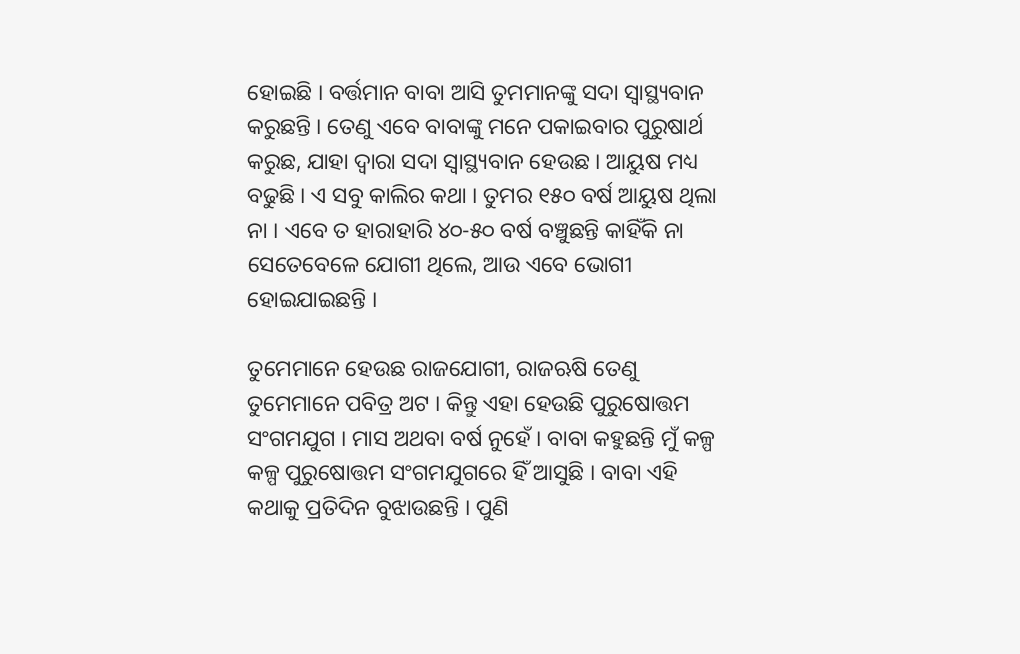ହୋଇଛି । ବର୍ତ୍ତମାନ ବାବା ଆସି ତୁମମାନଙ୍କୁ ସଦା ସ୍ୱାସ୍ଥ୍ୟବାନ କରୁଛନ୍ତି । ତେଣୁ ଏବେ ବାବାଙ୍କୁ ମନେ ପକାଇବାର ପୁରୁଷାର୍ଥ କରୁଛ, ଯାହା ଦ୍ୱାରା ସଦା ସ୍ୱାସ୍ଥ୍ୟବାନ ହେଉଛ । ଆୟୁଷ ମଧ୍ୟ ବଢୁଛି । ଏ ସବୁ କାଲିର କଥା । ତୁମର ୧୫୦ ବର୍ଷ ଆୟୁଷ ଥିଲା ନା । ଏବେ ତ ହାରାହାରି ୪୦-୫୦ ବର୍ଷ ବଞ୍ଚୁଛନ୍ତି କାହିଁକି ନା ସେତେବେଳେ ଯୋଗୀ ଥିଲେ, ଆଉ ଏବେ ଭୋଗୀ ହୋଇଯାଇଛନ୍ତି ।

ତୁମେମାନେ ହେଉଛ ରାଜଯୋଗୀ, ରାଜଋଷି ତେଣୁ ତୁମେମାନେ ପବିତ୍ର ଅଟ । କିନ୍ତୁ ଏହା ହେଉଛି ପୁରୁଷୋତ୍ତମ ସଂଗମଯୁଗ । ମାସ ଅଥବା ବର୍ଷ ନୁହେଁ । ବାବା କହୁଛନ୍ତି ମୁଁ କଳ୍ପ କଳ୍ପ ପୁରୁଷୋତ୍ତମ ସଂଗମଯୁଗରେ ହିଁ ଆସୁଛି । ବାବା ଏହି କଥାକୁ ପ୍ରତିଦିନ ବୁଝାଉଛନ୍ତି । ପୁଣି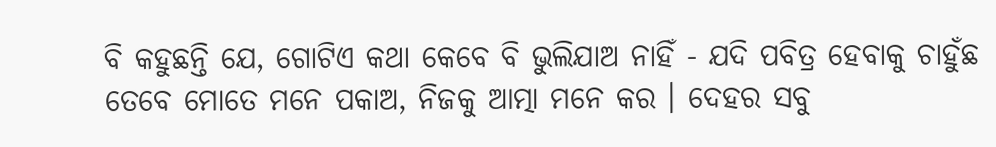ବି କହୁଛନ୍ତି ଯେ, ଗୋଟିଏ କଥା କେବେ ବି ଭୁଲିଯାଅ ନାହିଁ - ଯଦି ପବିତ୍ର ହେବାକୁ ଚାହୁଁଛ ତେବେ ମୋତେ ମନେ ପକାଅ, ନିଜକୁ ଆତ୍ମା ମନେ କର । ଦେହର ସବୁ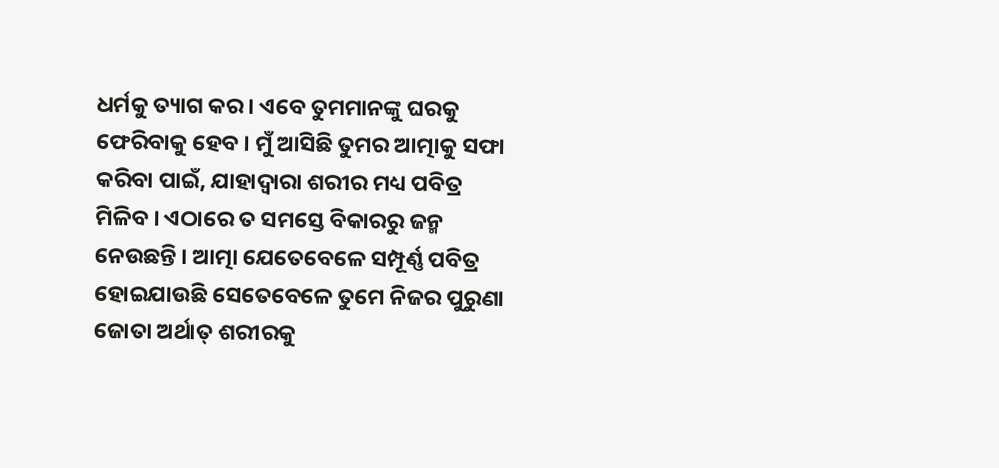ଧର୍ମକୁ ତ୍ୟାଗ କର । ଏବେ ତୁମମାନଙ୍କୁ ଘରକୁ ଫେରିବାକୁ ହେବ । ମୁଁ ଆସିଛି ତୁମର ଆତ୍ମାକୁ ସଫା କରିବା ପାଇଁ, ଯାହାଦ୍ୱାରା ଶରୀର ମଧ୍ୟ ପବିତ୍ର ମିଳିବ । ଏଠାରେ ତ ସମସ୍ତେ ବିକାରରୁ ଜନ୍ମ ନେଉଛନ୍ତି । ଆତ୍ମା ଯେତେବେଳେ ସମ୍ପୂର୍ଣ୍ଣ ପବିତ୍ର ହୋଇଯାଉଛି ସେତେବେଳେ ତୁମେ ନିଜର ପୁରୁଣା ଜୋତା ଅର୍ଥାତ୍ ଶରୀରକୁ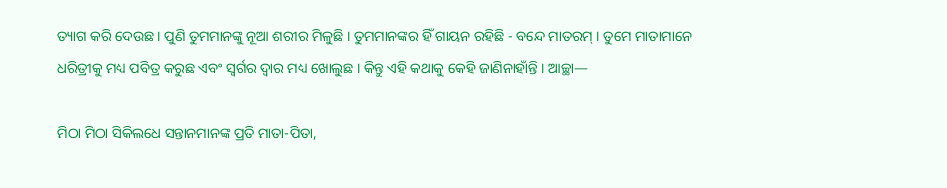ତ୍ୟାଗ କରି ଦେଉଛ । ପୁଣି ତୁମମାନଙ୍କୁ ନୂଆ ଶରୀର ମିଳୁଛି । ତୁମମାନଙ୍କର ହିଁ ଗାୟନ ରହିଛି - ବନ୍ଦେ ମାତରମ୍ । ତୁମେ ମାତାମାନେ ଧରିତ୍ରୀକୁ ମଧ୍ୟ ପବିତ୍ର କରୁଛ ଏବଂ ସ୍ୱର୍ଗର ଦ୍ୱାର ମଧ୍ୟ ଖୋଲୁଛ । କିନ୍ତୁ ଏହି କଥାକୁ କେହି ଜାଣିନାହାଁନ୍ତି । ଆଚ୍ଛା—

ମିଠା ମିଠା ସିକିଲଧେ ସନ୍ତାନମାନଙ୍କ ପ୍ରତି ମାତା-ପିତା,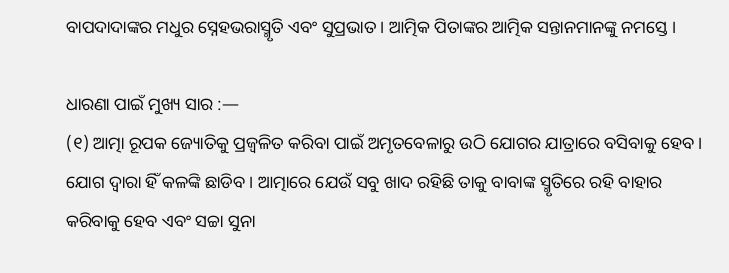ବାପଦାଦାଙ୍କର ମଧୁର ସ୍ନେହଭରାସ୍ମୃତି ଏବଂ ସୁପ୍ରଭାତ । ଆତ୍ମିକ ପିତାଙ୍କର ଆତ୍ମିକ ସନ୍ତାନମାନଙ୍କୁ ନମସ୍ତେ ।

ଧାରଣା ପାଇଁ ମୁଖ୍ୟ ସାର :—
(୧) ଆତ୍ମା ରୂପକ ଜ୍ୟୋତିକୁ ପ୍ରଜ୍ୱଳିତ କରିବା ପାଇଁ ଅମୃତବେଳାରୁ ଉଠି ଯୋଗର ଯାତ୍ରାରେ ବସିବାକୁ ହେବ । ଯୋଗ ଦ୍ୱାରା ହିଁ କଳଙ୍କି ଛାଡିବ । ଆତ୍ମାରେ ଯେଉଁ ସବୁ ଖାଦ ରହିଛି ତାକୁ ବାବାଙ୍କ ସ୍ମୃତିରେ ରହି ବାହାର କରିବାକୁ ହେବ ଏବଂ ସଚ୍ଚା ସୁନା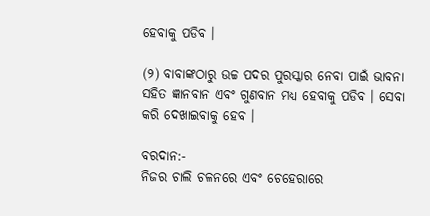ହେବାକୁ ପଡିବ ।

(୨) ବାବାଙ୍କଠାରୁ ଉଚ୍ଚ ପଦର ପୁରସ୍କାର ନେବା ପାଇଁ ଭାବନା ସହିତ ଜ୍ଞାନବାନ ଏବଂ ଗୁଣବାନ ମଧ୍ୟ ହେବାକୁ ପଡିବ । ସେବା କରି ଦେଖାଇବାକୁ ହେବ ।

ବରଦାନ:-
ନିଜର ଚାଲି ଚଳନରେ ଏବଂ ଚେହେରାରେ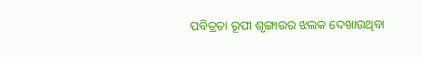ପବିତ୍ରତା ରୂପୀ ଶୃଙ୍ଗାରର ଝଲକ ଦେଖାଉଥିବା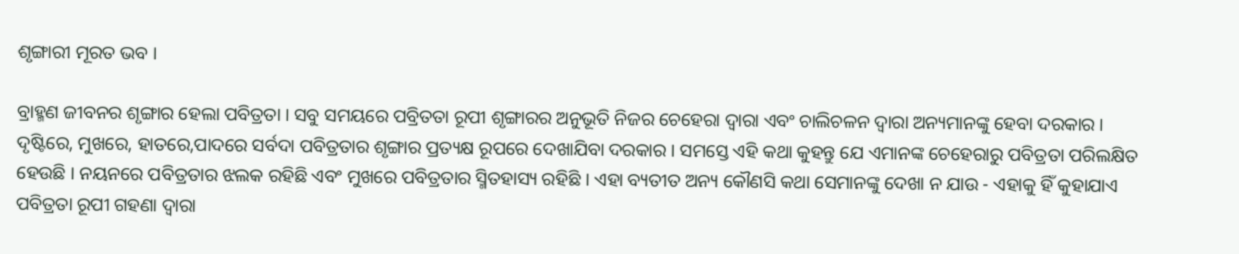ଶୃଙ୍ଗାରୀ ମୂରତ ଭବ ।

ବ୍ରାହ୍ମଣ ଜୀବନର ଶୃଙ୍ଗାର ହେଲା ପବିତ୍ରତା । ସବୁ ସମୟରେ ପବ୍ରିତତା ରୂପୀ ଶୃଙ୍ଗାରର ଅନୁଭୂତି ନିଜର ଚେହେରା ଦ୍ୱାରା ଏବଂ ଚାଲିଚଳନ ଦ୍ୱାରା ଅନ୍ୟମାନଙ୍କୁ ହେବା ଦରକାର । ଦୃଷ୍ଟିରେ, ମୁଖରେ, ହାତରେ,ପାଦରେ ସର୍ବଦା ପବିତ୍ରତାର ଶୃଙ୍ଗାର ପ୍ରତ୍ୟକ୍ଷ ରୂପରେ ଦେଖାଯିବା ଦରକାର । ସମସ୍ତେ ଏହି କଥା କୁହନ୍ତୁ ଯେ ଏମାନଙ୍କ ଚେହେରାରୁ ପବିତ୍ରତା ପରିଲକ୍ଷିତ ହେଉଛି । ନୟନରେ ପବିତ୍ରତାର ଝଲକ ରହିଛି ଏବଂ ମୁଖରେ ପବିତ୍ରତାର ସ୍ମିତହାସ୍ୟ ରହିଛି । ଏହା ବ୍ୟତୀତ ଅନ୍ୟ କୌଣସି କଥା ସେମାନଙ୍କୁ ଦେଖା ନ ଯାଉ - ଏହାକୁ ହିଁ କୁହାଯାଏ ପବିତ୍ରତା ରୂପୀ ଗହଣା ଦ୍ୱାରା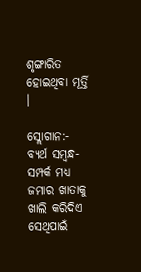ଶୃଙ୍ଗାରିତ ହୋଇଥିବା ମୂର୍ତ୍ତି ।

ସ୍ଲୋଗାନ:-
ବ୍ୟର୍ଥ ସମ୍ବନ୍ଧ-ସମ୍ପର୍କ ମଧ୍ୟ ଜମାର ଖାତାକୁ ଖାଲି କରିଦିଏ ସେଥିପାଇଁ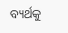ବ୍ୟର୍ଥକୁ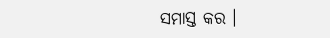ସମାସ୍ତ କର ।